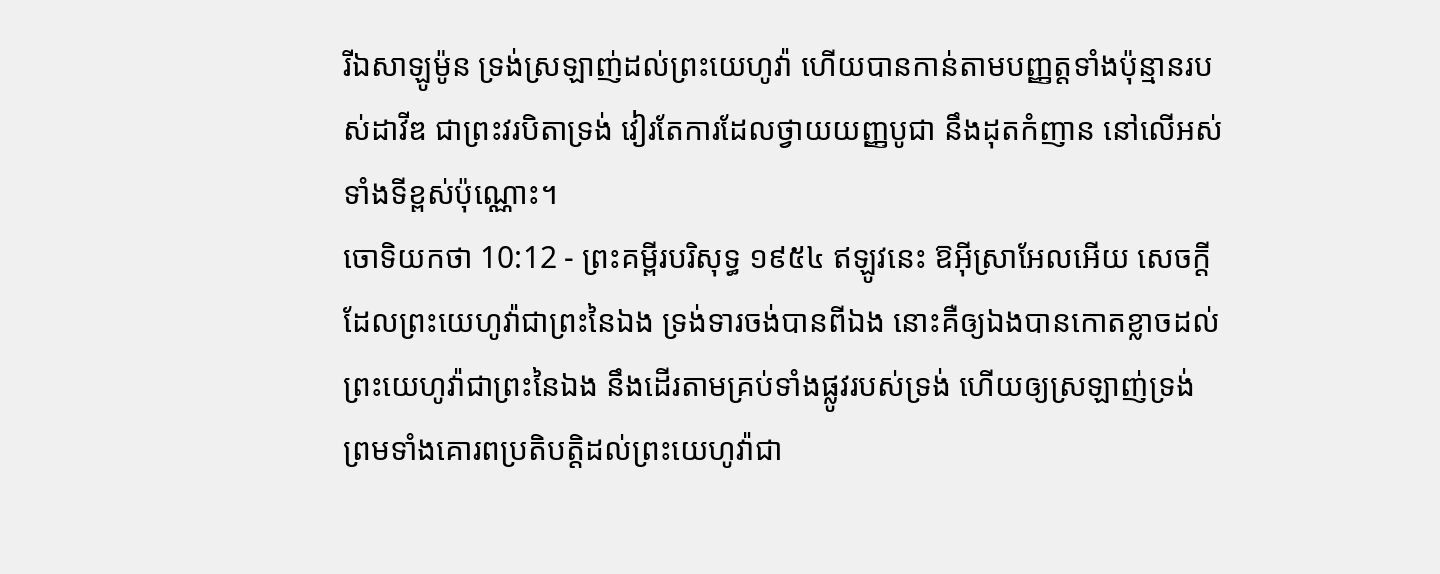រីឯសាឡូម៉ូន ទ្រង់ស្រឡាញ់ដល់ព្រះយេហូវ៉ា ហើយបានកាន់តាមបញ្ញត្តទាំងប៉ុន្មានរបស់ដាវីឌ ជាព្រះវរបិតាទ្រង់ វៀរតែការដែលថ្វាយយញ្ញបូជា នឹងដុតកំញាន នៅលើអស់ទាំងទីខ្ពស់ប៉ុណ្ណោះ។
ចោទិយកថា 10:12 - ព្រះគម្ពីរបរិសុទ្ធ ១៩៥៤ ឥឡូវនេះ ឱអ៊ីស្រាអែលអើយ សេចក្ដីដែលព្រះយេហូវ៉ាជាព្រះនៃឯង ទ្រង់ទារចង់បានពីឯង នោះគឺឲ្យឯងបានកោតខ្លាចដល់ព្រះយេហូវ៉ាជាព្រះនៃឯង នឹងដើរតាមគ្រប់ទាំងផ្លូវរបស់ទ្រង់ ហើយឲ្យស្រឡាញ់ទ្រង់ ព្រមទាំងគោរពប្រតិបត្តិដល់ព្រះយេហូវ៉ាជា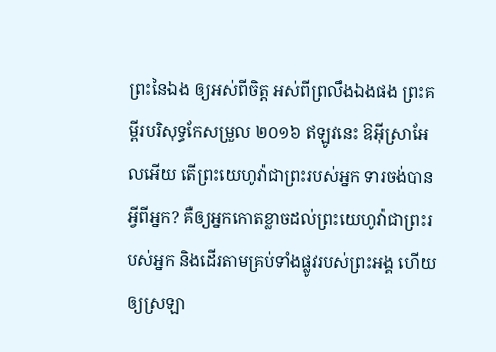ព្រះនៃឯង ឲ្យអស់ពីចិត្ត អស់ពីព្រលឹងឯងផង ព្រះគម្ពីរបរិសុទ្ធកែសម្រួល ២០១៦ ឥឡូវនេះ ឱអ៊ីស្រាអែលអើយ តើព្រះយេហូវ៉ាជាព្រះរបស់អ្នក ទារចង់បានអ្វីពីអ្នក? គឺឲ្យអ្នកកោតខ្លាចដល់ព្រះយេហូវ៉ាជាព្រះរបស់អ្នក និងដើរតាមគ្រប់ទាំងផ្លូវរបស់ព្រះអង្គ ហើយឲ្យស្រឡា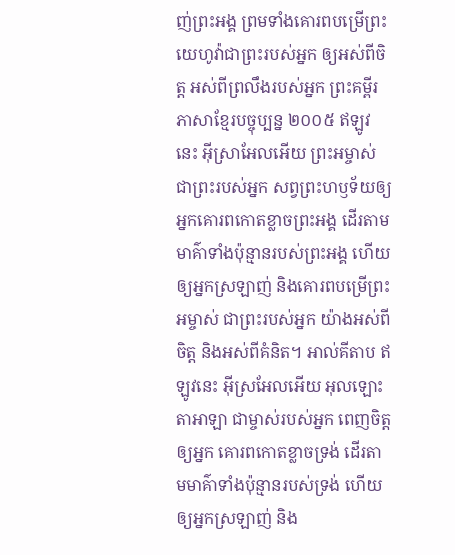ញ់ព្រះអង្គ ព្រមទាំងគោរពបម្រើព្រះយេហូវ៉ាជាព្រះរបស់អ្នក ឲ្យអស់ពីចិត្ត អស់ពីព្រលឹងរបស់អ្នក ព្រះគម្ពីរភាសាខ្មែរបច្ចុប្បន្ន ២០០៥ ឥឡូវនេះ អ៊ីស្រាអែលអើយ ព្រះអម្ចាស់ ជាព្រះរបស់អ្នក សព្វព្រះហឫទ័យឲ្យអ្នកគោរពកោតខ្លាចព្រះអង្គ ដើរតាមមាគ៌ាទាំងប៉ុន្មានរបស់ព្រះអង្គ ហើយឲ្យអ្នកស្រឡាញ់ និងគោរពបម្រើព្រះអម្ចាស់ ជាព្រះរបស់អ្នក យ៉ាងអស់ពីចិត្ត និងអស់ពីគំនិត។ អាល់គីតាប ឥឡូវនេះ អ៊ីស្រអែលអើយ អុលឡោះតាអាឡា ជាម្ចាស់របស់អ្នក ពេញចិត្តឲ្យអ្នក គោរពកោតខ្លាចទ្រង់ ដើរតាមមាគ៌ាទាំងប៉ុន្មានរបស់ទ្រង់ ហើយឲ្យអ្នកស្រឡាញ់ និង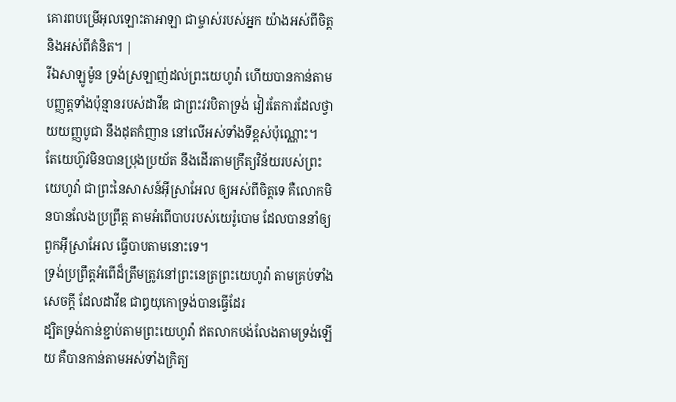គោរពបម្រើអុលឡោះតាអាឡា ជាម្ចាស់របស់អ្នក យ៉ាងអស់ពីចិត្ត និងអស់ពីគំនិត។ |
រីឯសាឡូម៉ូន ទ្រង់ស្រឡាញ់ដល់ព្រះយេហូវ៉ា ហើយបានកាន់តាមបញ្ញត្តទាំងប៉ុន្មានរបស់ដាវីឌ ជាព្រះវរបិតាទ្រង់ វៀរតែការដែលថ្វាយយញ្ញបូជា នឹងដុតកំញាន នៅលើអស់ទាំងទីខ្ពស់ប៉ុណ្ណោះ។
តែយេហ៊ូវមិនបានប្រុងប្រយ័ត នឹងដើរតាមក្រឹត្យវិន័យរបស់ព្រះយេហូវ៉ា ជាព្រះនៃសាសន៍អ៊ីស្រាអែល ឲ្យអស់ពីចិត្តទេ គឺលោកមិនបានលែងប្រព្រឹត្ត តាមអំពើបាបរបស់យេរ៉ូបោម ដែលបាននាំឲ្យពួកអ៊ីស្រាអែល ធ្វើបាបតាមនោះទេ។
ទ្រង់ប្រព្រឹត្តអំពើដ៏ត្រឹមត្រូវនៅព្រះនេត្រព្រះយេហូវ៉ា តាមគ្រប់ទាំងសេចក្ដី ដែលដាវីឌ ជាឰយុកោទ្រង់បានធ្វើដែរ
ដ្បិតទ្រង់កាន់ខ្ជាប់តាមព្រះយេហូវ៉ា ឥតលាកបង់លែងតាមទ្រង់ឡើយ គឺបានកាន់តាមអស់ទាំងក្រិត្យ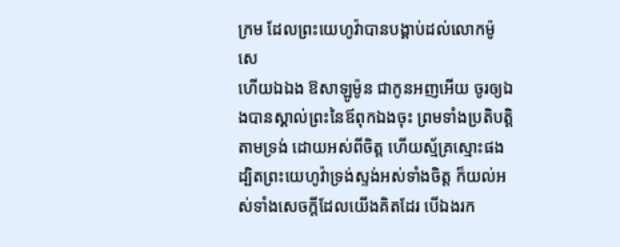ក្រម ដែលព្រះយេហូវ៉ាបានបង្គាប់ដល់លោកម៉ូសេ
ហើយឯឯង ឱសាឡូម៉ូន ជាកូនអញអើយ ចូរឲ្យឯងបានស្គាល់ព្រះនៃឪពុកឯងចុះ ព្រមទាំងប្រតិបត្តិតាមទ្រង់ ដោយអស់ពីចិត្ត ហើយស្ម័គ្រស្មោះផង ដ្បិតព្រះយេហូវ៉ាទ្រង់ស្ទង់អស់ទាំងចិត្ត ក៏យល់អស់ទាំងសេចក្ដីដែលយើងគិតដែរ បើឯងរក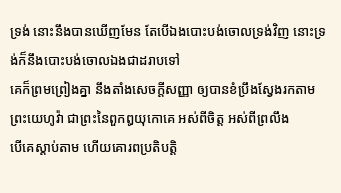ទ្រង់ នោះនឹងបានឃើញមែន តែបើឯងបោះបង់ចោលទ្រង់វិញ នោះទ្រង់ក៏នឹងបោះបង់ចោលឯងជាដរាបទៅ
គេក៏ព្រមព្រៀងគ្នា នឹងតាំងសេចក្ដីសញ្ញា ឲ្យបានខំប្រឹងស្វែងរកតាមព្រះយេហូវ៉ា ជាព្រះនៃពួកឰយុកោគេ អស់ពីចិត្ត អស់ពីព្រលឹង
បើគេស្តាប់តាម ហើយគោរពប្រតិបត្តិ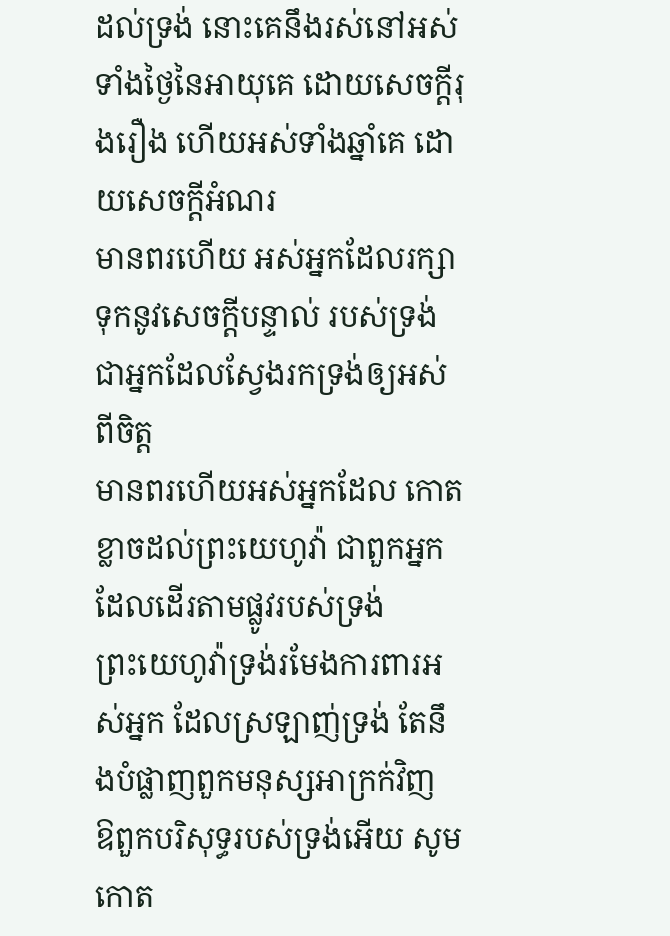ដល់ទ្រង់ នោះគេនឹងរស់នៅអស់ទាំងថ្ងៃនៃអាយុគេ ដោយសេចក្ដីរុងរឿង ហើយអស់ទាំងឆ្នាំគេ ដោយសេចក្ដីអំណរ
មានពរហើយ អស់អ្នកដែលរក្សាទុកនូវសេចក្ដីបន្ទាល់ របស់ទ្រង់ ជាអ្នកដែលស្វែងរកទ្រង់ឲ្យអស់ពីចិត្ត
មានពរហើយអស់អ្នកដែល កោតខ្លាចដល់ព្រះយេហូវ៉ា ជាពួកអ្នកដែលដើរតាមផ្លូវរបស់ទ្រង់
ព្រះយេហូវ៉ាទ្រង់រមែងការពារអស់អ្នក ដែលស្រឡាញ់ទ្រង់ តែនឹងបំផ្លាញពួកមនុស្សអាក្រក់វិញ
ឱពួកបរិសុទ្ធរបស់ទ្រង់អើយ សូមកោត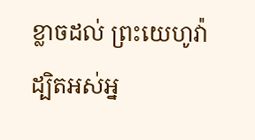ខ្លាចដល់ ព្រះយេហូវ៉ា ដ្បិតអស់អ្ន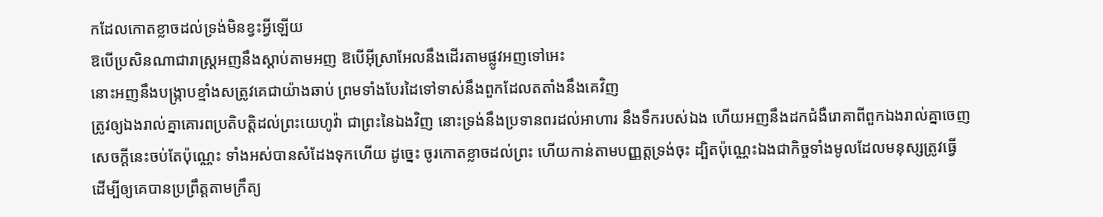កដែលកោតខ្លាចដល់ទ្រង់មិនខ្វះអ្វីឡើយ
ឱបើប្រសិនណាជារាស្ត្រអញនឹងស្តាប់តាមអញ ឱបើអ៊ីស្រាអែលនឹងដើរតាមផ្លូវអញទៅអេះ
នោះអញនឹងបង្ក្រាបខ្មាំងសត្រូវគេជាយ៉ាងឆាប់ ព្រមទាំងបែរដៃទៅទាស់នឹងពួកដែលតតាំងនឹងគេវិញ
ត្រូវឲ្យឯងរាល់គ្នាគោរពប្រតិបត្តិដល់ព្រះយេហូវ៉ា ជាព្រះនៃឯងវិញ នោះទ្រង់នឹងប្រទានពរដល់អាហារ នឹងទឹករបស់ឯង ហើយអញនឹងដកជំងឺរោគាពីពួកឯងរាល់គ្នាចេញ
សេចក្ដីនេះចប់តែប៉ុណ្ណេះ ទាំងអស់បានសំដែងទុកហើយ ដូច្នេះ ចូរកោតខ្លាចដល់ព្រះ ហើយកាន់តាមបញ្ញត្តទ្រង់ចុះ ដ្បិតប៉ុណ្ណេះឯងជាកិច្ចទាំងមូលដែលមនុស្សត្រូវធ្វើ
ដើម្បីឲ្យគេបានប្រព្រឹត្តតាមក្រឹត្យ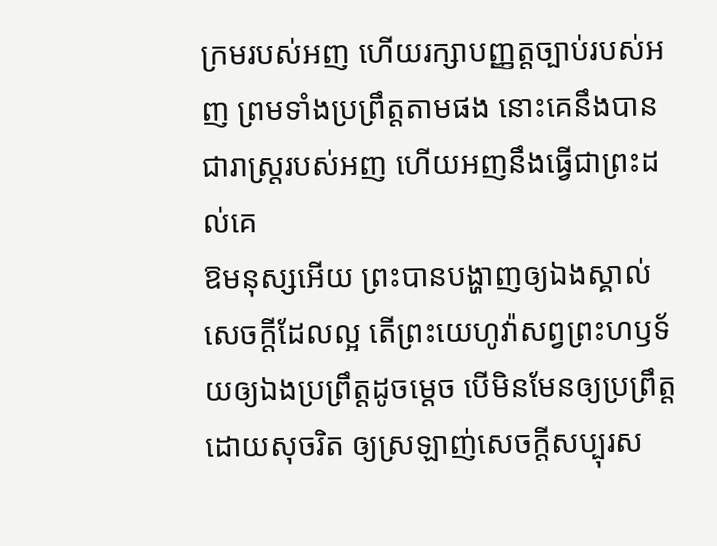ក្រមរបស់អញ ហើយរក្សាបញ្ញត្តច្បាប់របស់អញ ព្រមទាំងប្រព្រឹត្តតាមផង នោះគេនឹងបានជារាស្ត្ររបស់អញ ហើយអញនឹងធ្វើជាព្រះដល់គេ
ឱមនុស្សអើយ ព្រះបានបង្ហាញឲ្យឯងស្គាល់សេចក្ដីដែលល្អ តើព្រះយេហូវ៉ាសព្វព្រះហឫទ័យឲ្យឯងប្រព្រឹត្តដូចម្តេច បើមិនមែនឲ្យប្រព្រឹត្តដោយសុចរិត ឲ្យស្រឡាញ់សេចក្ដីសប្បុរស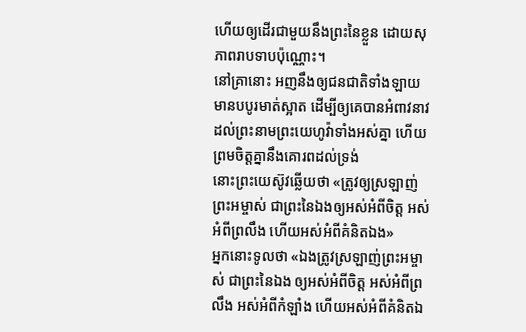ហើយឲ្យដើរជាមួយនឹងព្រះនៃខ្លួន ដោយសុភាពរាបទាបប៉ុណ្ណោះ។
នៅគ្រានោះ អញនឹងឲ្យជនជាតិទាំងឡាយ មានបបូរមាត់ស្អាត ដើម្បីឲ្យគេបានអំពាវនាវដល់ព្រះនាមព្រះយេហូវ៉ាទាំងអស់គ្នា ហើយព្រមចិត្តគ្នានឹងគោរពដល់ទ្រង់
នោះព្រះយេស៊ូវឆ្លើយថា «ត្រូវឲ្យស្រឡាញ់ព្រះអម្ចាស់ ជាព្រះនៃឯងឲ្យអស់អំពីចិត្ត អស់អំពីព្រលឹង ហើយអស់អំពីគំនិតឯង»
អ្នកនោះទូលថា «ឯងត្រូវស្រឡាញ់ព្រះអម្ចាស់ ជាព្រះនៃឯង ឲ្យអស់អំពីចិត្ត អស់អំពីព្រលឹង អស់អំពីកំឡាំង ហើយអស់អំពីគំនិតឯ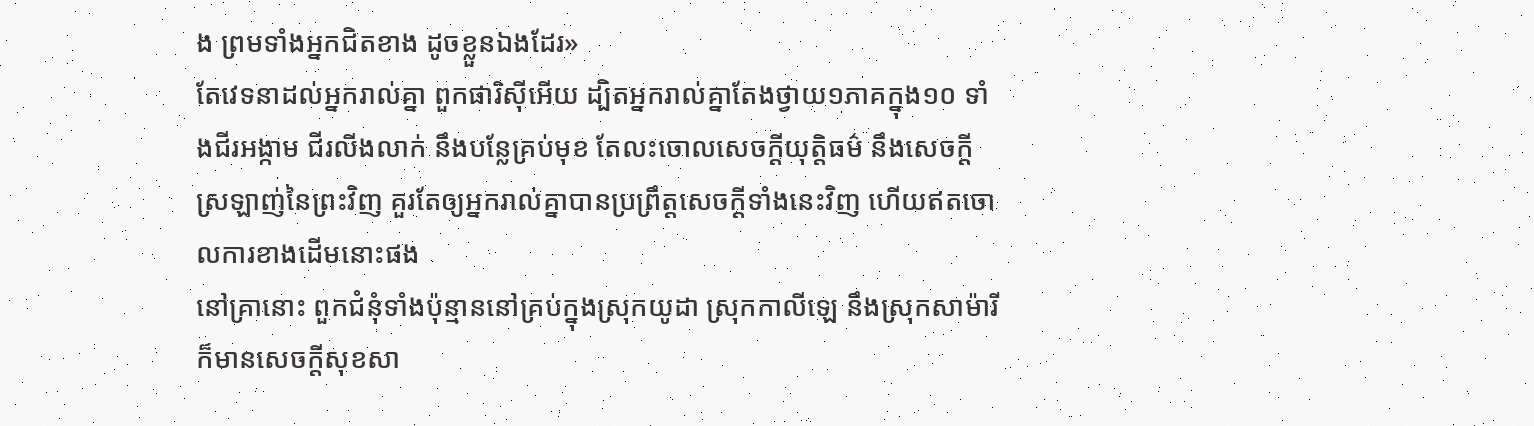ង ព្រមទាំងអ្នកជិតខាង ដូចខ្លួនឯងដែរ»
តែវេទនាដល់អ្នករាល់គ្នា ពួកផារិស៊ីអើយ ដ្បិតអ្នករាល់គ្នាតែងថ្វាយ១ភាគក្នុង១០ ទាំងជីរអង្កាម ជីរលីងលាក់ នឹងបន្លែគ្រប់មុខ តែលះចោលសេចក្ដីយុត្តិធម៌ នឹងសេចក្ដីស្រឡាញ់នៃព្រះវិញ គួរតែឲ្យអ្នករាល់គ្នាបានប្រព្រឹត្តសេចក្ដីទាំងនេះវិញ ហើយឥតចោលការខាងដើមនោះផង
នៅគ្រានោះ ពួកជំនុំទាំងប៉ុន្មាននៅគ្រប់ក្នុងស្រុកយូដា ស្រុកកាលីឡេ នឹងស្រុកសាម៉ារី ក៏មានសេចក្ដីសុខសា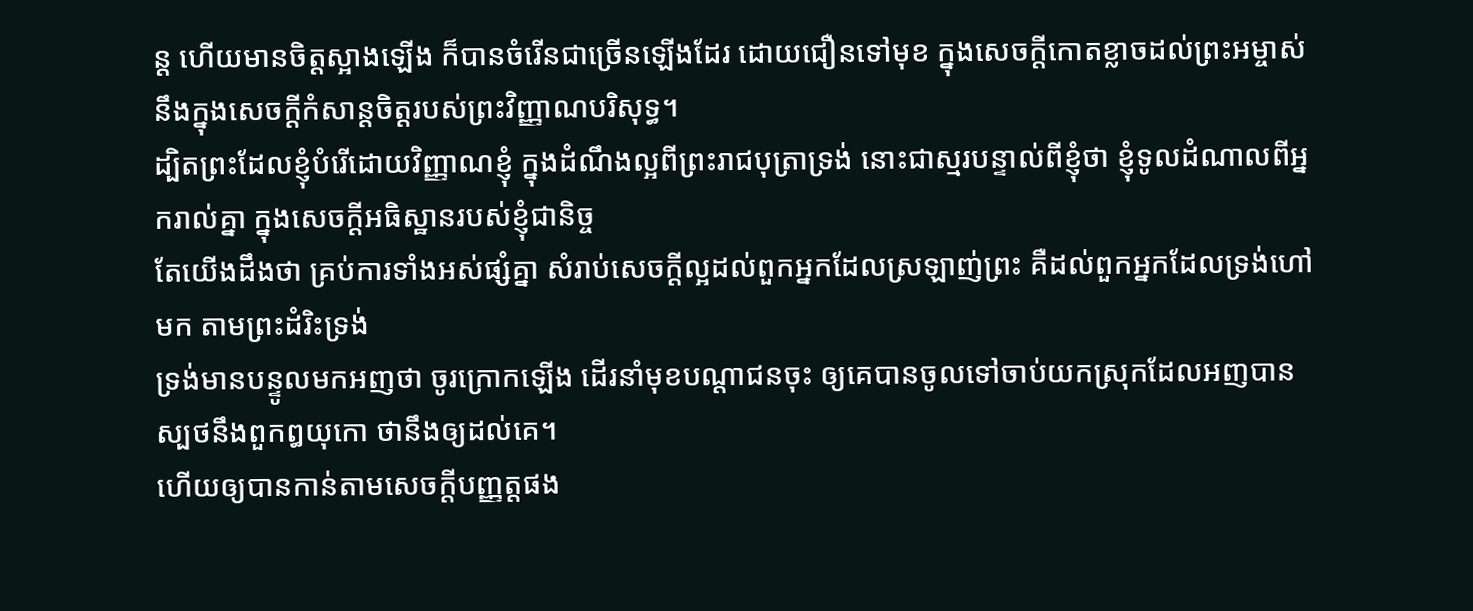ន្ត ហើយមានចិត្តស្អាងឡើង ក៏បានចំរើនជាច្រើនឡើងដែរ ដោយជឿនទៅមុខ ក្នុងសេចក្ដីកោតខ្លាចដល់ព្រះអម្ចាស់ នឹងក្នុងសេចក្ដីកំសាន្តចិត្តរបស់ព្រះវិញ្ញាណបរិសុទ្ធ។
ដ្បិតព្រះដែលខ្ញុំបំរើដោយវិញ្ញាណខ្ញុំ ក្នុងដំណឹងល្អពីព្រះរាជបុត្រាទ្រង់ នោះជាស្មរបន្ទាល់ពីខ្ញុំថា ខ្ញុំទូលដំណាលពីអ្នករាល់គ្នា ក្នុងសេចក្ដីអធិស្ឋានរបស់ខ្ញុំជានិច្ច
តែយើងដឹងថា គ្រប់ការទាំងអស់ផ្សំគ្នា សំរាប់សេចក្ដីល្អដល់ពួកអ្នកដែលស្រឡាញ់ព្រះ គឺដល់ពួកអ្នកដែលទ្រង់ហៅមក តាមព្រះដំរិះទ្រង់
ទ្រង់មានបន្ទូលមកអញថា ចូរក្រោកឡើង ដើរនាំមុខបណ្តាជនចុះ ឲ្យគេបានចូលទៅចាប់យកស្រុកដែលអញបានស្បថនឹងពួកឰយុកោ ថានឹងឲ្យដល់គេ។
ហើយឲ្យបានកាន់តាមសេចក្ដីបញ្ញត្តផង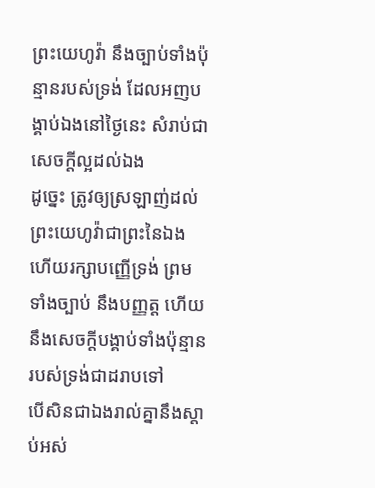ព្រះយេហូវ៉ា នឹងច្បាប់ទាំងប៉ុន្មានរបស់ទ្រង់ ដែលអញបង្គាប់ឯងនៅថ្ងៃនេះ សំរាប់ជាសេចក្ដីល្អដល់ឯង
ដូច្នេះ ត្រូវឲ្យស្រឡាញ់ដល់ព្រះយេហូវ៉ាជាព្រះនៃឯង ហើយរក្សាបញ្ញើទ្រង់ ព្រមទាំងច្បាប់ នឹងបញ្ញត្ត ហើយនឹងសេចក្ដីបង្គាប់ទាំងប៉ុន្មានរបស់ទ្រង់ជាដរាបទៅ
បើសិនជាឯងរាល់គ្នានឹងស្តាប់អស់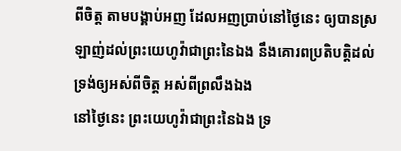ពីចិត្ត តាមបង្គាប់អញ ដែលអញប្រាប់នៅថ្ងៃនេះ ឲ្យបានស្រឡាញ់ដល់ព្រះយេហូវ៉ាជាព្រះនៃឯង នឹងគោរពប្រតិបត្តិដល់ទ្រង់ឲ្យអស់ពីចិត្ត អស់ពីព្រលឹងឯង
នៅថ្ងៃនេះ ព្រះយេហូវ៉ាជាព្រះនៃឯង ទ្រ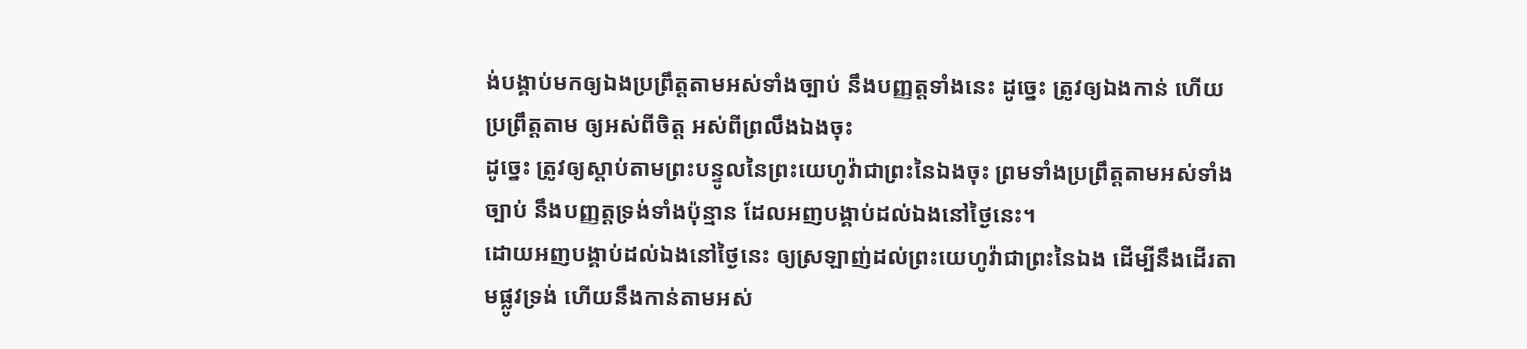ង់បង្គាប់មកឲ្យឯងប្រព្រឹត្តតាមអស់ទាំងច្បាប់ នឹងបញ្ញត្តទាំងនេះ ដូច្នេះ ត្រូវឲ្យឯងកាន់ ហើយប្រព្រឹត្តតាម ឲ្យអស់ពីចិត្ត អស់ពីព្រលឹងឯងចុះ
ដូច្នេះ ត្រូវឲ្យស្តាប់តាមព្រះបន្ទូលនៃព្រះយេហូវ៉ាជាព្រះនៃឯងចុះ ព្រមទាំងប្រព្រឹត្តតាមអស់ទាំងច្បាប់ នឹងបញ្ញត្តទ្រង់ទាំងប៉ុន្មាន ដែលអញបង្គាប់ដល់ឯងនៅថ្ងៃនេះ។
ដោយអញបង្គាប់ដល់ឯងនៅថ្ងៃនេះ ឲ្យស្រឡាញ់ដល់ព្រះយេហូវ៉ាជាព្រះនៃឯង ដើម្បីនឹងដើរតាមផ្លូវទ្រង់ ហើយនឹងកាន់តាមអស់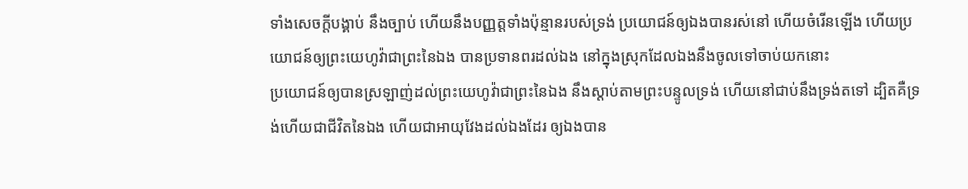ទាំងសេចក្ដីបង្គាប់ នឹងច្បាប់ ហើយនឹងបញ្ញត្តទាំងប៉ុន្មានរបស់ទ្រង់ ប្រយោជន៍ឲ្យឯងបានរស់នៅ ហើយចំរើនឡើង ហើយប្រយោជន៍ឲ្យព្រះយេហូវ៉ាជាព្រះនៃឯង បានប្រទានពរដល់ឯង នៅក្នុងស្រុកដែលឯងនឹងចូលទៅចាប់យកនោះ
ប្រយោជន៍ឲ្យបានស្រឡាញ់ដល់ព្រះយេហូវ៉ាជាព្រះនៃឯង នឹងស្តាប់តាមព្រះបន្ទូលទ្រង់ ហើយនៅជាប់នឹងទ្រង់តទៅ ដ្បិតគឺទ្រង់ហើយជាជីវិតនៃឯង ហើយជាអាយុវែងដល់ឯងដែរ ឲ្យឯងបាន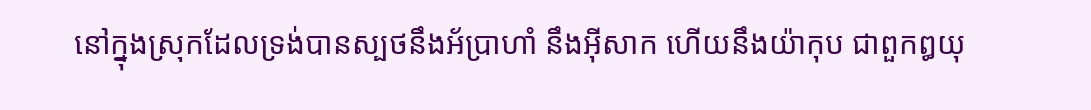នៅក្នុងស្រុកដែលទ្រង់បានស្បថនឹងអ័ប្រាហាំ នឹងអ៊ីសាក ហើយនឹងយ៉ាកុប ជាពួកឰយុ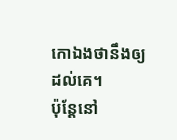កោឯងថានឹងឲ្យដល់គេ។
ប៉ុន្តែនៅ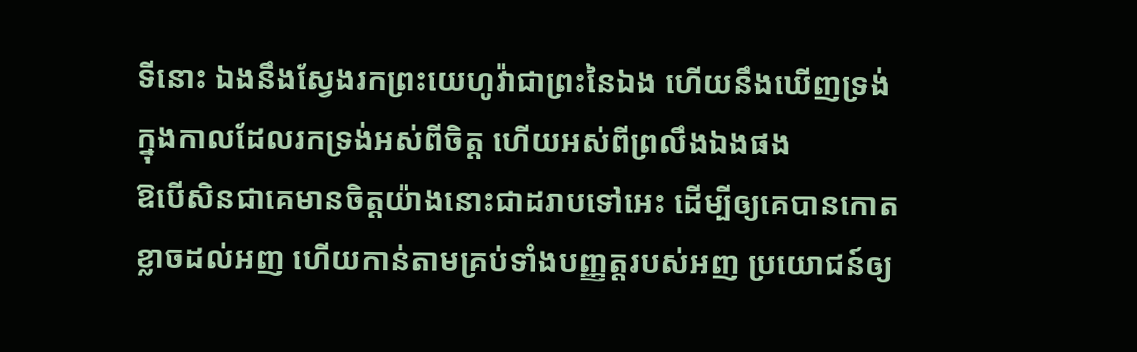ទីនោះ ឯងនឹងស្វែងរកព្រះយេហូវ៉ាជាព្រះនៃឯង ហើយនឹងឃើញទ្រង់ ក្នុងកាលដែលរកទ្រង់អស់ពីចិត្ត ហើយអស់ពីព្រលឹងឯងផង
ឱបើសិនជាគេមានចិត្តយ៉ាងនោះជាដរាបទៅអេះ ដើម្បីឲ្យគេបានកោតខ្លាចដល់អញ ហើយកាន់តាមគ្រប់ទាំងបញ្ញត្តរបស់អញ ប្រយោជន៍ឲ្យ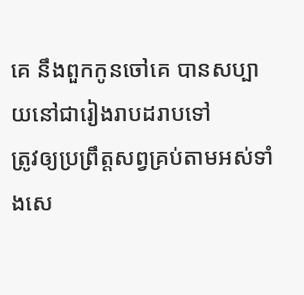គេ នឹងពួកកូនចៅគេ បានសប្បាយនៅជារៀងរាបដរាបទៅ
ត្រូវឲ្យប្រព្រឹត្តសព្វគ្រប់តាមអស់ទាំងសេ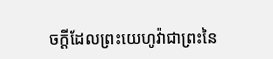ចក្ដីដែលព្រះយេហូវ៉ាជាព្រះនៃ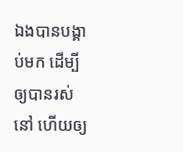ឯងបានបង្គាប់មក ដើម្បីឲ្យបានរស់នៅ ហើយឲ្យ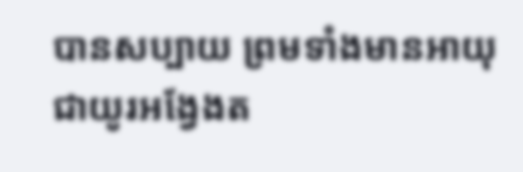បានសប្បាយ ព្រមទាំងមានអាយុជាយូរអង្វែងត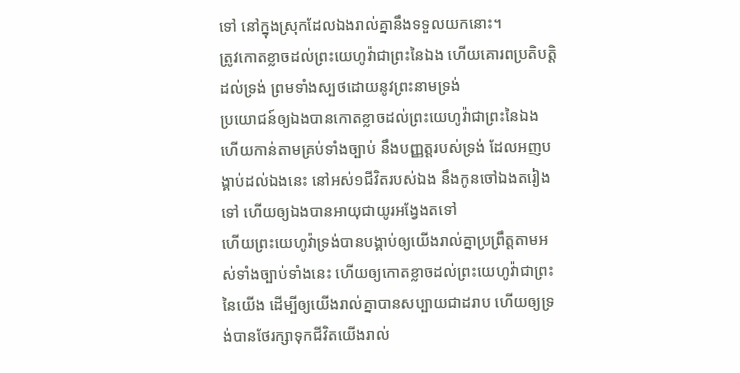ទៅ នៅក្នុងស្រុកដែលឯងរាល់គ្នានឹងទទួលយកនោះ។
ត្រូវកោតខ្លាចដល់ព្រះយេហូវ៉ាជាព្រះនៃឯង ហើយគោរពប្រតិបត្តិដល់ទ្រង់ ព្រមទាំងស្បថដោយនូវព្រះនាមទ្រង់
ប្រយោជន៍ឲ្យឯងបានកោតខ្លាចដល់ព្រះយេហូវ៉ាជាព្រះនៃឯង ហើយកាន់តាមគ្រប់ទាំងច្បាប់ នឹងបញ្ញត្តរបស់ទ្រង់ ដែលអញបង្គាប់ដល់ឯងនេះ នៅអស់១ជីវិតរបស់ឯង នឹងកូនចៅឯងតរៀងទៅ ហើយឲ្យឯងបានអាយុជាយូរអង្វែងតទៅ
ហើយព្រះយេហូវ៉ាទ្រង់បានបង្គាប់ឲ្យយើងរាល់គ្នាប្រព្រឹត្តតាមអស់ទាំងច្បាប់ទាំងនេះ ហើយឲ្យកោតខ្លាចដល់ព្រះយេហូវ៉ាជាព្រះនៃយើង ដើម្បីឲ្យយើងរាល់គ្នាបានសប្បាយជាដរាប ហើយឲ្យទ្រង់បានថែរក្សាទុកជីវិតយើងរាល់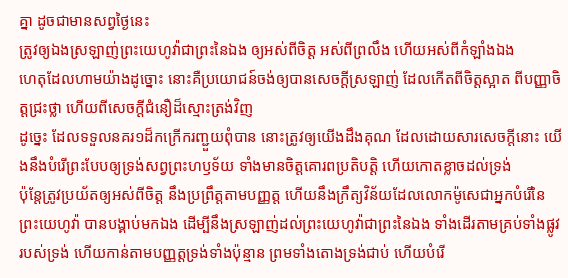គ្នា ដូចជាមានសព្វថ្ងៃនេះ
ត្រូវឲ្យឯងស្រឡាញ់ព្រះយេហូវ៉ាជាព្រះនៃឯង ឲ្យអស់ពីចិត្ត អស់ពីព្រលឹង ហើយអស់ពីកំឡាំងឯង
ហេតុដែលហាមយ៉ាងដូច្នោះ នោះគឺប្រយោជន៍ចង់ឲ្យបានសេចក្ដីស្រឡាញ់ ដែលកើតពីចិត្តស្អាត ពីបញ្ញាចិត្តជ្រះថ្លា ហើយពីសេចក្ដីជំនឿដ៏ស្មោះត្រង់វិញ
ដូច្នេះ ដែលទទួលនគរ១ដ៏កក្រើករញ្ជួយពុំបាន នោះត្រូវឲ្យយើងដឹងគុណ ដែលដោយសារសេចក្ដីនោះ យើងនឹងបំរើព្រះបែបឲ្យទ្រង់សព្វព្រះហឫទ័យ ទាំងមានចិត្តគោរពប្រតិបត្តិ ហើយកោតខ្លាចដល់ទ្រង់
ប៉ុន្តែត្រូវប្រយ័តឲ្យអស់ពីចិត្ត នឹងប្រព្រឹត្តតាមបញ្ញត្ត ហើយនឹងក្រឹត្យវិន័យដែលលោកម៉ូសេជាអ្នកបំរើនៃព្រះយេហូវ៉ា បានបង្គាប់មកឯង ដើម្បីនឹងស្រឡាញ់ដល់ព្រះយេហូវ៉ាជាព្រះនៃឯង ទាំងដើរតាមគ្រប់ទាំងផ្លូវរបស់ទ្រង់ ហើយកាន់តាមបញ្ញត្តទ្រង់ទាំងប៉ុន្មាន ព្រមទាំងតោងទ្រង់ជាប់ ហើយបំរើ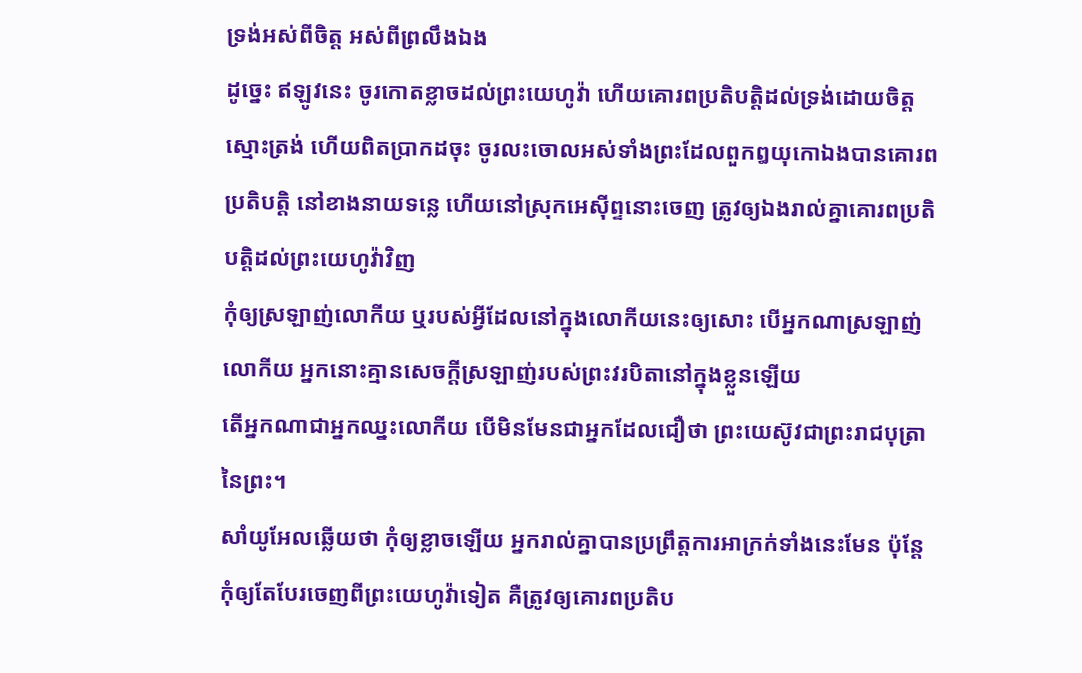ទ្រង់អស់ពីចិត្ត អស់ពីព្រលឹងឯង
ដូច្នេះ ឥឡូវនេះ ចូរកោតខ្លាចដល់ព្រះយេហូវ៉ា ហើយគោរពប្រតិបត្តិដល់ទ្រង់ដោយចិត្តស្មោះត្រង់ ហើយពិតប្រាកដចុះ ចូរលះចោលអស់ទាំងព្រះដែលពួកឰយុកោឯងបានគោរពប្រតិបត្តិ នៅខាងនាយទន្លេ ហើយនៅស្រុកអេស៊ីព្ទនោះចេញ ត្រូវឲ្យឯងរាល់គ្នាគោរពប្រតិបត្តិដល់ព្រះយេហូវ៉ាវិញ
កុំឲ្យស្រឡាញ់លោកីយ ឬរបស់អ្វីដែលនៅក្នុងលោកីយនេះឲ្យសោះ បើអ្នកណាស្រឡាញ់លោកីយ អ្នកនោះគ្មានសេចក្ដីស្រឡាញ់របស់ព្រះវរបិតានៅក្នុងខ្លួនឡើយ
តើអ្នកណាជាអ្នកឈ្នះលោកីយ បើមិនមែនជាអ្នកដែលជឿថា ព្រះយេស៊ូវជាព្រះរាជបុត្រានៃព្រះ។
សាំយូអែលឆ្លើយថា កុំឲ្យខ្លាចឡើយ អ្នករាល់គ្នាបានប្រព្រឹត្តការអាក្រក់ទាំងនេះមែន ប៉ុន្តែកុំឲ្យតែបែរចេញពីព្រះយេហូវ៉ាទៀត គឺត្រូវឲ្យគោរពប្រតិប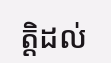ត្តិដល់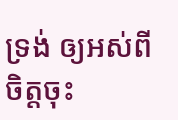ទ្រង់ ឲ្យអស់ពីចិត្តចុះ